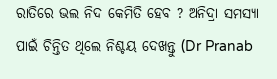ରାତିରେ ଭଲ ନିଦ କେମିତି ହେବ ? ଅନିଦ୍ରା ସମସ୍ଯା ପାଇଁ ଚିନ୍ତିତ ଥିଲେ ନିଶ୍ଚୟ ଦେଖନ୍ତୁ (Dr Pranab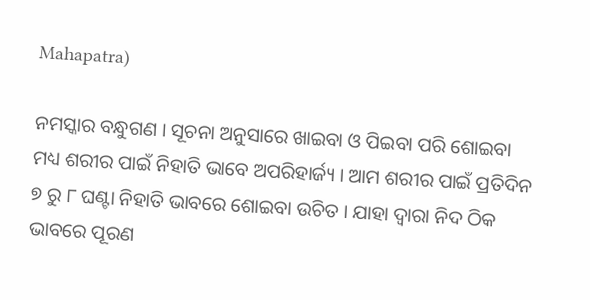Mahapatra)

ନମସ୍କାର ବନ୍ଧୁଗଣ । ସୂଚନା ଅନୁସାରେ ଖାଇବା ଓ ପିଇବା ପରି ଶୋଇବା ମଧ୍ୟ ଶରୀର ପାଇଁ ନିହାତି ଭାବେ ଅପରିହାର୍ଜ୍ୟ । ଆମ ଶରୀର ପାଇଁ ପ୍ରତିଦିନ ୭ ରୁ ୮ ଘଣ୍ଟା ନିହାତି ଭାବରେ ଶୋଇବା ଉଚିତ । ଯାହା ଦ୍ଵାରା ନିଦ ଠିକ ଭାବରେ ପୂରଣ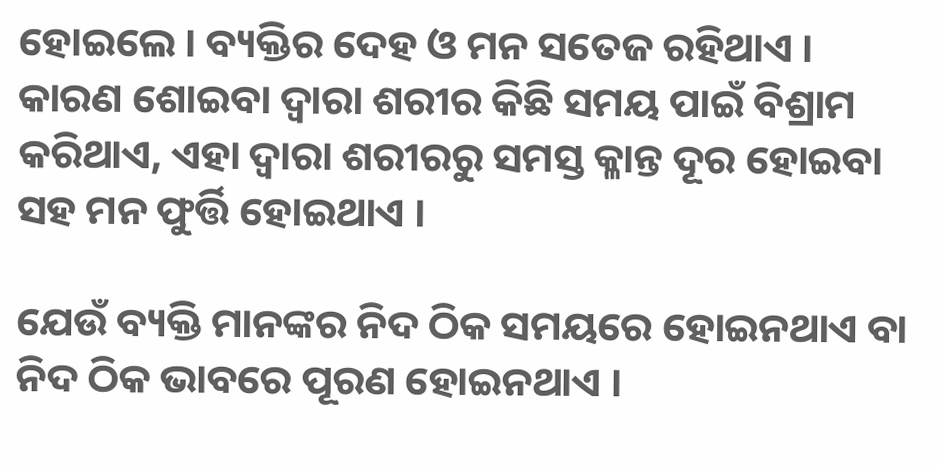ହୋଇଲେ । ବ୍ୟକ୍ତିର ଦେହ ଓ ମନ ସତେଜ ରହିଥାଏ । କାରଣ ଶୋଇବା ଦ୍ଵାରା ଶରୀର କିଛି ସମୟ ପାଇଁ ବିଶ୍ରାମ କରିଥାଏ, ଏହା ଦ୍ଵାରା ଶରୀରରୁ ସମସ୍ତ କ୍ଳାନ୍ତ ଦୂର ହୋଇବା ସହ ମନ ଫୁର୍ତ୍ତି ହୋଇଥାଏ ।

ଯେଉଁ ବ୍ୟକ୍ତି ମାନଙ୍କର ନିଦ ଠିକ ସମୟରେ ହୋଇନଥାଏ ବା ନିଦ ଠିକ ଭାବରେ ପୂରଣ ହୋଇନଥାଏ ।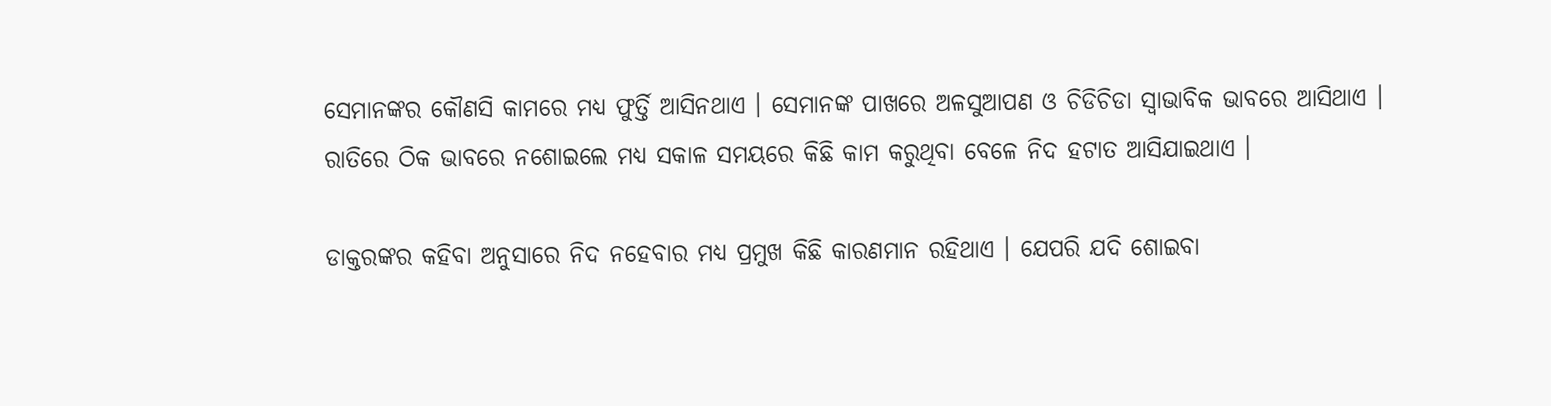ସେମାନଙ୍କର କୌଣସି କାମରେ ମଧ୍ୟ ଫୁର୍ତ୍ତି ଆସିନଥାଏ । ସେମାନଙ୍କ ପାଖରେ ଅଳସୁଆପଣ ଓ ଚିଡିଚିଡା ସ୍ଵାଭାବିକ ଭାବରେ ଆସିଥାଏ । ରାତିରେ ଠିକ ଭାବରେ ନଶୋଇଲେ ମଧ୍ୟ ସକାଳ ସମୟରେ କିଛି କାମ କରୁଥିବା ବେଳେ ନିଦ ହଟାତ ଆସିଯାଇଥାଏ ।

ଡାକ୍ତରଙ୍କର କହିବା ଅନୁସାରେ ନିଦ ନହେବାର ମଧ୍ୟ ପ୍ରମୁଖ କିଛି କାରଣମାନ ରହିଥାଏ । ଯେପରି ଯଦି ଶୋଇବା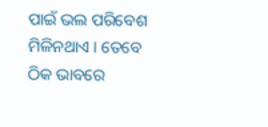ପାଇଁ ଭଲ ପରିବେଶ ମିଳିନଥାଏ । ତେବେ ଠିକ ଭାବରେ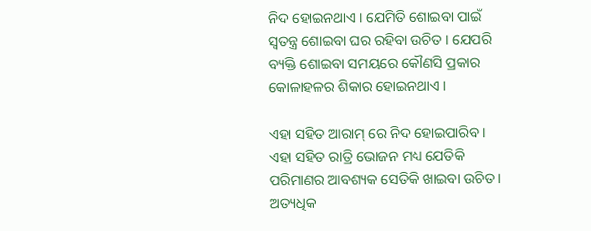ନିଦ ହୋଇନଥାଏ । ଯେମିତି ଶୋଇବା ପାଇଁ ସ୍ଵତନ୍ତ୍ର ଶୋଇବା ଘର ରହିବା ଉଚିତ । ଯେପରି ବ୍ୟକ୍ତି ଶୋଇବା ସମୟରେ କୌଣସି ପ୍ରକାର କୋଳାହଳର ଶିକାର ହୋଇନଥାଏ ।

ଏହା ସହିତ ଆରାମ୍ ରେ ନିଦ ହୋଇପାରିବ । ଏହା ସହିତ ରାତ୍ରି ଭୋଜନ ମଧ୍ୟ ଯେତିକି ପରିମାଣର ଆବଶ୍ୟକ ସେତିକି ଖାଇବା ଉଚିତ । ଅତ୍ୟଧିକ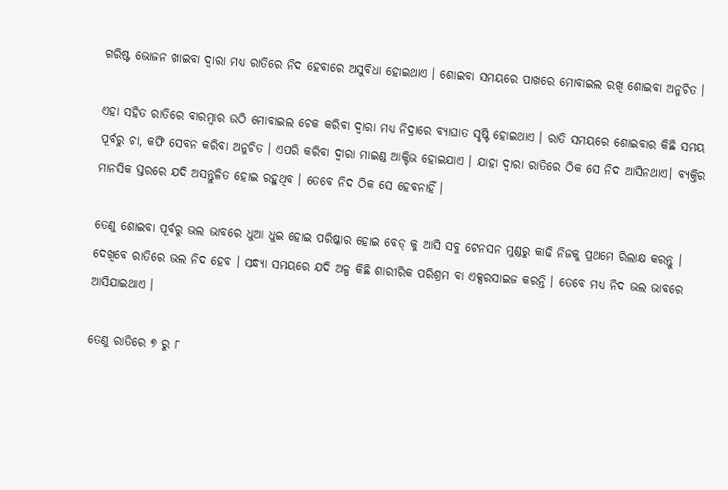ଗରିଷ୍ଟ ଭୋଜନ ଖାଇବା ଦ୍ଵାରା ମଧ୍ୟ ରାତିରେ ନିଦ ହେବାରେ ଅସୁବିଧା ହୋଇଥାଏ । ଶୋଇବା ସମୟରେ ପାଖରେ ମୋବାଇଲ ରଖି ଶୋଇବା ଅନୁଚିତ ।

ଏହା ସହିତ ରାତିରେ ବାରମ୍ବାର ଉଠି ମୋବାଇଲ ଚେକ କରିବା ଦ୍ଵାରା ମଧ୍ୟ ନିଦ୍ରାରେ ବ୍ୟାଘାତ ସୃଷ୍ଟି ହୋଇଥାଏ । ରାତି ସମୟରେ ଶୋଇବାର କିଛି ସମୟ ପୂର୍ବରୁ ଚା, କଫି ସେବନ କରିବା ଅନୁଚିତ । ଏପରି କରିବା ଦ୍ଵାରା ମାଇଣ୍ଡ ଆକ୍ଟିଭ ହୋଇଯାଏ । ଯାହା ଦ୍ଵାରା ରାତିରେ ଠିକ ସେ ନିଦ ଆସିନଥାଏ। ବ୍ୟକ୍ତିର ମାନସିକ ସ୍ତରରେ ଯଦି ଅସନ୍ତୁଳିତ ହୋଇ ରହୁଥିବ । ତେବେ ନିଦ ଠିକ ସେ ହେବନାହିଁ ।

ତେଣୁ ଶୋଇବା ପୂର୍ବରୁ ଭଲ ଭାବରେ ଧୁଆ ଧୁଇ ହୋଇ ପରିଷ୍କାର ହୋଇ ବେଡ୍ କୁ ଆସି ସବୁ ଟେନସନ ମୁଣ୍ଡରୁ କାଢି ନିଜକୁ ପ୍ରଥମେ ରିଲାକ୍ଷ କରନ୍ତୁ । ଦେଖିବେ ରାତିରେ ଭଲ ନିଦ ହେବ । ସନ୍ଧ୍ଯା ସମୟରେ ଯଦି ଅଳ୍ପ କିଛି ଶାରୀରିକ ପରିଶ୍ରମ ବା ଏକ୍ସରସାଇଜ କରନ୍ତି । ତେବେ ମଧ୍ୟ ନିଦ ଭଲ ଭାବରେ ଆସିଯାଇଥାଏ ।

ତେଣୁ ରାତିରେ ୭ ରୁ ୮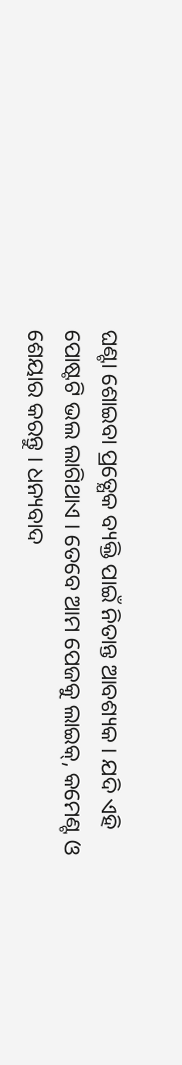ଘଣ୍ଟା ଶୋଇବା ପ୍ରତ୍ଯେକ ବ୍ୟକ୍ତି ପାଇଁ ନିତାନ୍ତ ଆବଶ୍ୟକ । ଯଦି ଏହି ପୋଷ୍ଟଟି ଭଲ ଲାଗିଥାଏ । ତେବେ ଆମ ପେଜକୁ ଲାଇକ୍, କମେଣ୍ଟ ଓ ଶେୟାର କରନ୍ତୁ । ଧନ୍ୟବାଦ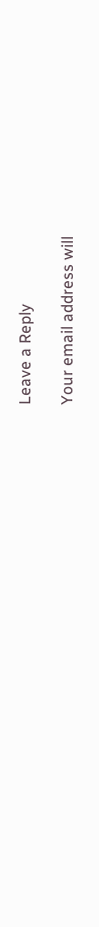Leave a Reply

Your email address will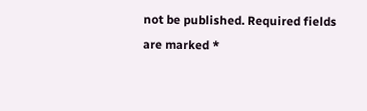not be published. Required fields are marked *